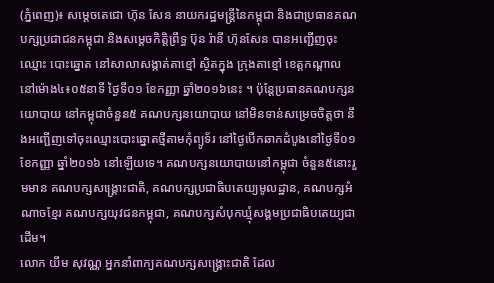(ភ្នំពេញ)៖ សម្តេចតេជោ ហ៊ុន សែន នាយករដ្ឋមន្រ្តីនៃកម្ពុជា និងជាប្រធានគណបក្សប្រជាជនកម្ពុជា និងសម្តេចកិត្តិព្រឹទ្ធ ប៊ុន រ៉ានី ហ៊ុនសែន បានអញ្ជើញចុះឈ្មោះ បោះឆ្នោត នៅសាលាសង្កាត់តាខ្មៅ ស្ថិតក្នុង ក្រុងតាខ្មៅ ខេត្តកណ្តាល នៅម៉ោង៤៖០៥នាទី ថ្ងៃទី០១ ខែកញ្ញា ឆ្នាំ២០១៦នេះ ។ ប៉ុន្តែប្រធានគណបក្សនយោបាយ នៅកម្ពុជាចំនួន៥ គណបក្សនយោបាយ នៅមិនទាន់សម្រេចចិត្តថា នឹងអញ្ជើញទៅចុះឈ្មោះបោះឆ្នោតថ្មីតាមកុំព្យូទ័រ នៅថ្ងៃបើកឆាកដំបូងនៅថ្ងៃទី០១ ខែកញ្ញា ឆ្នាំ២០១៦ នៅឡើយទេ។ គណបក្សនយោបាយនៅកម្ពុជា ចំនួន៥នោះរួមមាន គណបក្សសង្រ្គោះជាតិ, គណបក្សប្រជាធិបតេយ្យមូលដ្ឋាន, គណបក្សអំណាចខ្មែរ គណបក្សយុវជនកម្ពុជា, គណបក្សសំបុកឃ្មុំសង្គមប្រជាធិបតេយ្យជាដើម។
លោក យឹម សុវណ្ណ អ្នកនាំពាក្យគណបក្សសង្រ្គោះជាតិ ដែល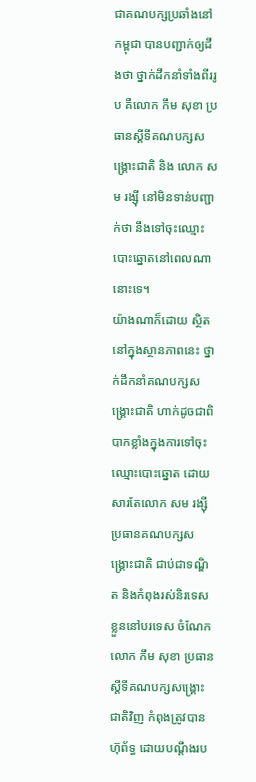ជាគណបក្សប្រឆាំងនៅកម្ពុជា បានបញ្ជាក់ឲ្យដឹងថា ថ្នាក់ដឹកនាំទាំងពីររូប គឺលោក កឹម សុខា ប្រធានស្តីទីគណបក្សសង្រ្គោះជាតិ និង លោក សម រង្ស៊ី នៅមិនទាន់បញ្ជាក់ថា នឹងទៅចុះឈ្មោះបោះឆ្នោតនៅពេលណានោះទេ។
យ៉ាងណាក៏ដោយ ស្ថិតនៅក្នុងស្ថានភាពនេះ ថ្នាក់ដឹកនាំគណបក្សសង្រ្គោះជាតិ ហាក់ដូចជាពិបាកខ្លាំងក្នុងការទៅចុះឈ្មោះបោះឆ្នោត ដោយសារតែលោក សម រង្ស៊ី ប្រធានគណបក្សសង្រ្គោះជាតិ ជាប់ជាទណ្ឌិត និងកំពុងរស់និរទេសខ្លួននៅបរទេស ចំណែកលោក កឹម សុខា ប្រធានស្តីទីគណបក្សសង្រ្គោះជាតិវិញ កំពុងត្រូវបានហ៊ុព័ទ្ធ ដោយបណ្តឹងរប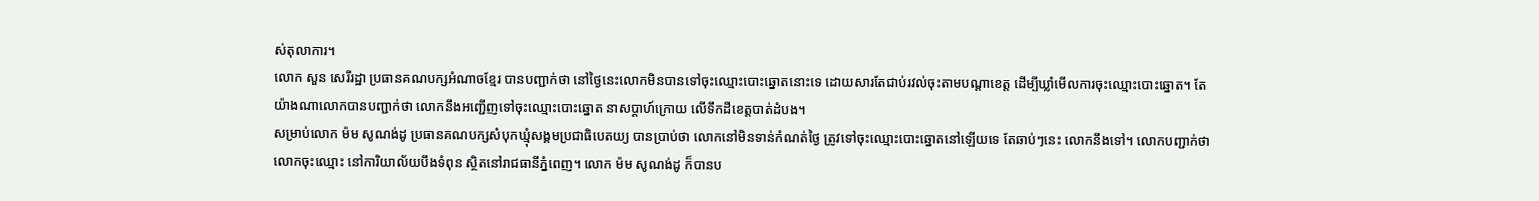ស់តុលាការ។
លោក សួន សេរីរដ្ឋា ប្រធានគណបក្សអំណាចខ្មែរ បានបញ្ជាក់ថា នៅថ្ងៃនេះលោកមិនបានទៅចុះឈ្មោះបោះឆ្នោតនោះទេ ដោយសារតែជាប់រវល់ចុះតាមបណ្តាខេត្ត ដើម្បីឃ្លាំមើលការចុះឈ្មោះបោះឆ្នោត។ តែយ៉ាងណាលោកបានបញ្ជាក់ថា លោកនឹងអញ្ជើញទៅចុះឈ្មោះបោះឆ្នោត នាសប្តាហ៍ក្រោយ លើទឹកដីខេត្តបាត់ដំបង។
សម្រាប់លោក ម៉ម សូណង់ដូ ប្រធានគណបក្សសំបុកឃ្មុំសង្គមប្រជាធិបេតយ្យ បានប្រាប់ថា លោកនៅមិនទាន់កំណត់ថ្ងៃ ត្រូវទៅចុះឈ្មោះបោះឆ្នោតនៅឡើយទេ តែឆាប់ៗនេះ លោកនឹងទៅ។ លោកបញ្ជាក់ថា លោកចុះឈ្មោះ នៅការិយាល័យបឹងទំពុន ស្ថិតនៅរាជធានីភ្នំពេញ។ លោក ម៉ម សូណង់ដូ ក៏បានប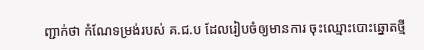ញ្ជាក់ថា កំណែទម្រង់របស់ គ.ជ.ប ដែលរៀបចំឲ្យមានការ ចុះឈ្មោះបោះឆ្នោតថ្មី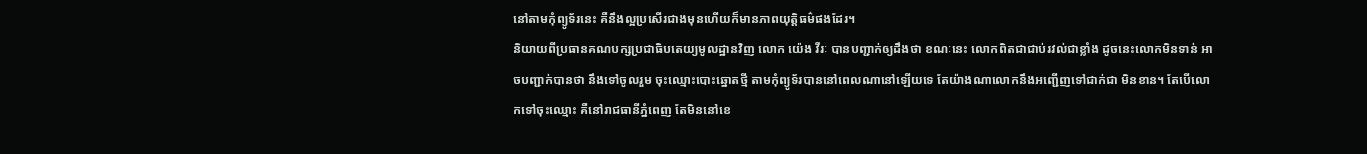នៅតាមកុំព្យូទ័រនេះ គឺនឹងល្អប្រសើរជាងមុនហើយក៏មានភាពយុត្តិធម៌ផងដែរ។
និយាយពីប្រធានគណបក្សប្រជាធិបតេយ្យមូលដ្ឋានវិញ លោក យ៉េង វីរៈ បានបញ្ជាក់ឲ្យដឹងថា ខណៈនេះ លោកពិតជាជាប់រវល់ជាខ្លាំង ដូចនេះលោកមិនទាន់ អាចបញ្ជាក់បានថា នឹងទៅចូលរួម ចុះឈ្មោះបោះឆ្នោតថ្មី តាមកុំព្យូទ័របាននៅពេលណានៅឡើយទេ តែយ៉ាងណាលោកនឹងអញ្ជើញទៅជាក់ជា មិនខាន។ តែបើលោកទៅចុះឈ្មោះ គឺនៅរាជធានីភ្នំពេញ តែមិននៅខេ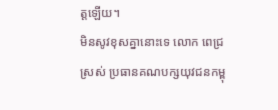ត្តឡើយ។
មិនសូវខុសគ្នានោះទេ លោក ពេជ្រ ស្រស់ ប្រធានគណបក្សយុវជនកម្ពុ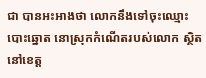ជា បានអះអាងថា លោកនឹងទៅចុះឈ្មោះបោះឆ្នោត នោស្រុកកំណើតរបស់លោក ស្ថិតនៅខេត្ត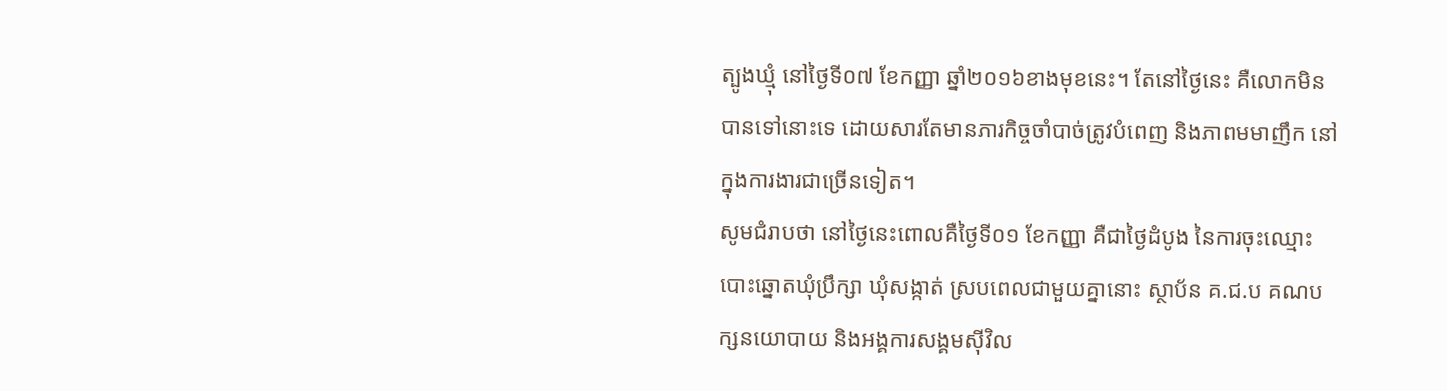ត្បូងឃ្មុំ នៅថ្ងៃទី០៧ ខែកញ្ញា ឆ្នាំ២០១៦ខាងមុខនេះ។ តែនៅថ្ងៃនេះ គឺលោកមិនបានទៅនោះទេ ដោយសារតែមានភារកិច្ចចាំបាច់ត្រូវបំពេញ និងភាពមមាញឹក នៅក្នុងការងារជាច្រើនទៀត។
សូមជំរាបថា នៅថ្ងៃនេះពោលគឺថ្ងៃទី០១ ខែកញ្ញា គឺជាថ្ងៃដំបូង នៃការចុះឈ្មោះបោះឆ្នោតឃុំប្រឹក្សា ឃុំសង្កាត់ ស្របពេលជាមួយគ្នានោះ ស្ថាប័ន គ.ជ.ប គណបក្សនយោបាយ និងអង្គការសង្គមស៊ីវិល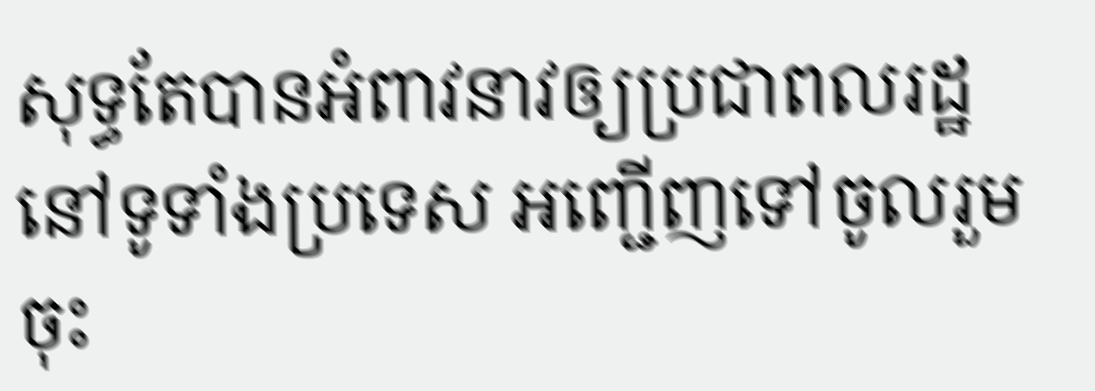សុទ្ធតែបានអំពាវនាវឲ្យប្រជាពលរដ្ឋ នៅទូទាំងប្រទេស អញ្ជើញទៅចូលរួម ចុះ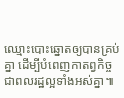ឈ្មោះបោះឆ្នោតឲ្យបានគ្រប់គ្នា ដើម្បីបំពេញកាតព្វកិច្ចជាពលរដ្ឋល្អទាំងអស់គ្នា៕